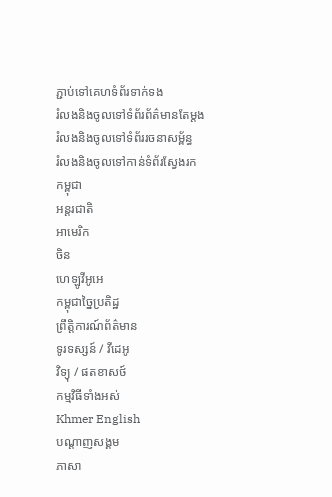ភ្ជាប់ទៅគេហទំព័រទាក់ទង
រំលងនិងចូលទៅទំព័រព័ត៌មានតែម្តង
រំលងនិងចូលទៅទំព័ររចនាសម្ព័ន្ធ
រំលងនិងចូលទៅកាន់ទំព័រស្វែងរក
កម្ពុជា
អន្តរជាតិ
អាមេរិក
ចិន
ហេឡូវីអូអេ
កម្ពុជាច្នៃប្រតិដ្ឋ
ព្រឹត្តិការណ៍ព័ត៌មាន
ទូរទស្សន៍ / វីដេអូ
វិទ្យុ / ផតខាសថ៍
កម្មវិធីទាំងអស់
Khmer English
បណ្តាញសង្គម
ភាសា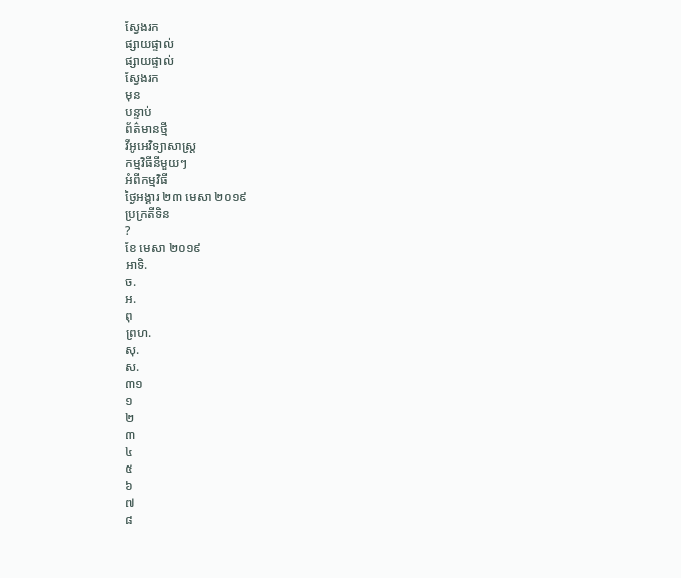ស្វែងរក
ផ្សាយផ្ទាល់
ផ្សាយផ្ទាល់
ស្វែងរក
មុន
បន្ទាប់
ព័ត៌មានថ្មី
វីអូអេវិទ្យាសាស្ត្រ
កម្មវិធីនីមួយៗ
អំពីកម្មវិធី
ថ្ងៃអង្គារ ២៣ មេសា ២០១៩
ប្រក្រតីទិន
?
ខែ មេសា ២០១៩
អាទិ.
ច.
អ.
ពុ
ព្រហ.
សុ.
ស.
៣១
១
២
៣
៤
៥
៦
៧
៨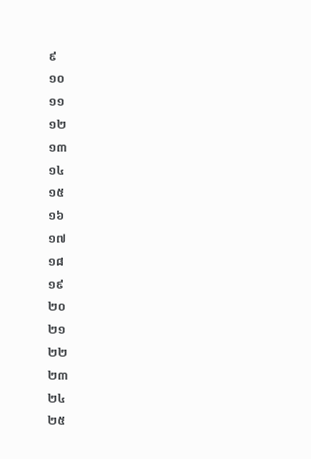៩
១០
១១
១២
១៣
១៤
១៥
១៦
១៧
១៨
១៩
២០
២១
២២
២៣
២៤
២៥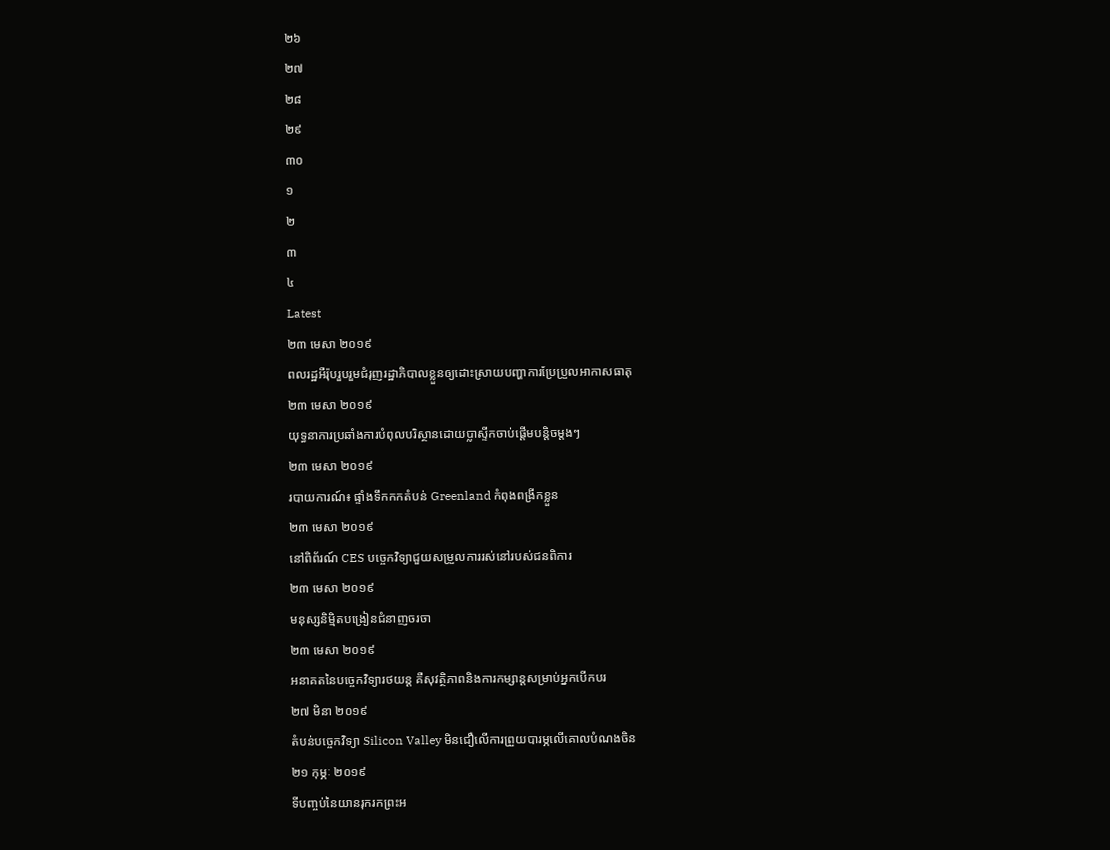២៦
២៧
២៨
២៩
៣០
១
២
៣
៤
Latest
២៣ មេសា ២០១៩
ពលរដ្ឋអឺរ៉ុបរួបរួមជំរុញរដ្ឋាភិបាលខ្លួនឲ្យដោះស្រាយបញ្ហាការប្រែប្រួលអាកាសធាតុ
២៣ មេសា ២០១៩
យុទ្ធនាការប្រឆាំងការបំពុលបរិស្ថានដោយប្លាស្ទីកចាប់ផ្តើមបន្តិចម្តងៗ
២៣ មេសា ២០១៩
របាយការណ៍៖ ផ្ទាំងទឹកកកតំបន់ Greenland កំពុងពង្រីកខ្លួន
២៣ មេសា ២០១៩
នៅពិព័រណ៍ CES បច្ចេកវិទ្យាជួយសម្រួលការរស់នៅរបស់ជនពិការ
២៣ មេសា ២០១៩
មនុស្សនិម្មិតបង្រៀនជំនាញចរចា
២៣ មេសា ២០១៩
អនាគតនៃបច្ចេកវិទ្យារថយន្ត គឺសុវត្ថិភាពនិងការកម្សាន្តសម្រាប់អ្នកបើកបរ
២៧ មិនា ២០១៩
តំបន់បច្ចេកវិទ្យា Silicon Valley មិនជឿលើការព្រួយបារម្ភលើគោលបំណងចិន
២១ កុម្ភៈ ២០១៩
ទីបញ្ចប់នៃយានរុករកព្រះអ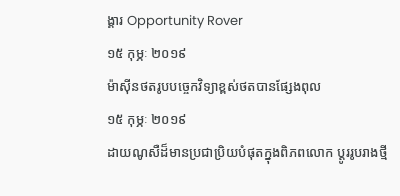ង្គារ Opportunity Rover
១៥ កុម្ភៈ ២០១៩
ម៉ាស៊ីនថតរូបបច្ចេកវិទ្យាខ្ពស់ថតបានផ្សែងពុល
១៥ កុម្ភៈ ២០១៩
ដាយណូសឺដ៏មានប្រជាប្រិយបំផុតក្នុងពិភពលោក ប្ដូររូបរាងថ្មី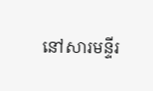នៅសារមន្ទីរ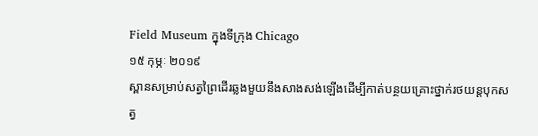Field Museum ក្នុងទីក្រុង Chicago
១៥ កុម្ភៈ ២០១៩
ស្ពានសម្រាប់សត្វព្រៃដើរឆ្លងមួយនឹងសាងសង់ឡើងដើម្បីកាត់បន្ថយគ្រោះថ្នាក់រថយន្តបុកសត្វ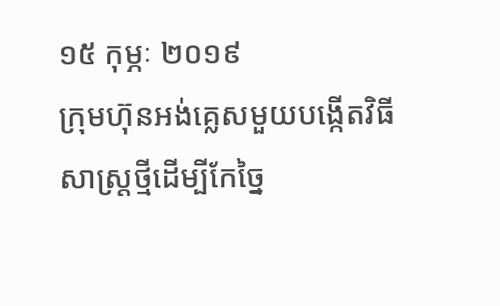១៥ កុម្ភៈ ២០១៩
ក្រុមហ៊ុនអង់គ្លេសមួយបង្កើតវិធីសាស្ត្រថ្មីដើម្បីកែច្នៃ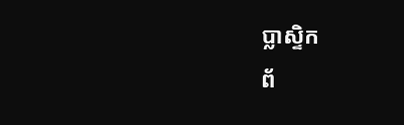ប្លាស្ទិក
ព័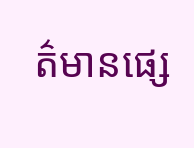ត៌មានផ្សេ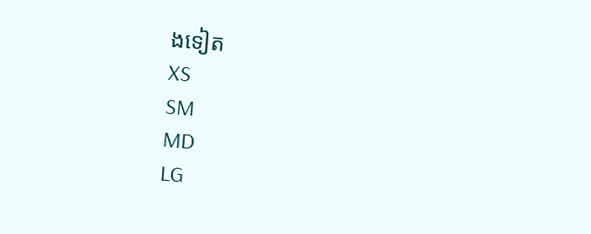ងទៀត
XS
SM
MD
LG